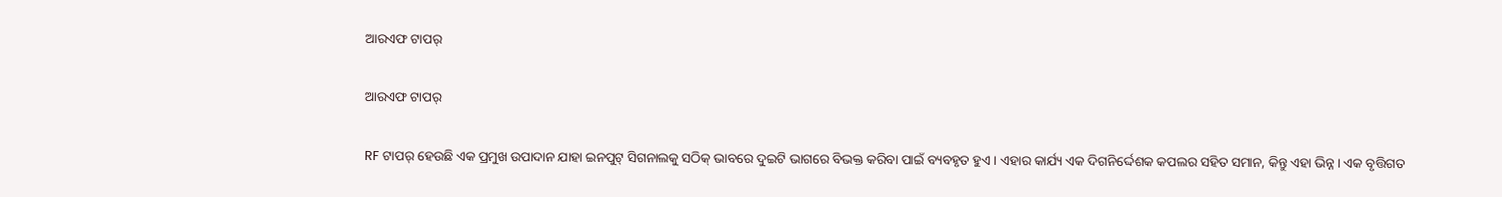ଆରଏଫ ଟାପର୍

ଆରଏଫ ଟାପର୍

RF ଟାପର୍ ହେଉଛି ଏକ ପ୍ରମୁଖ ଉପାଦାନ ଯାହା ଇନପୁଟ୍ ସିଗନାଲକୁ ସଠିକ୍ ଭାବରେ ଦୁଇଟି ଭାଗରେ ବିଭକ୍ତ କରିବା ପାଇଁ ବ୍ୟବହୃତ ହୁଏ। ଏହାର କାର୍ଯ୍ୟ ଏକ ଦିଗନିର୍ଦ୍ଦେଶକ କପଲର ସହିତ ସମାନ, କିନ୍ତୁ ଏହା ଭିନ୍ନ। ଏକ ବୃତ୍ତିଗତ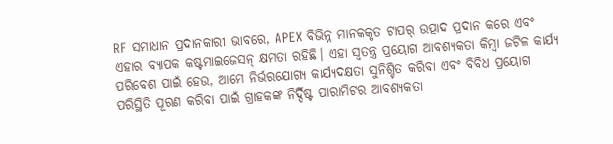RF ସମାଧାନ ପ୍ରଦାନକାରୀ ଭାବରେ, APEX ବିଭିନ୍ନ ମାନକକୃତ ଟାପର୍ ଉତ୍ପାଦ ପ୍ରଦାନ କରେ ଏବଂ ଏହାର ବ୍ୟାପକ କଷ୍ଟମାଇଜେସନ୍ କ୍ଷମତା ରହିଛି। ଏହା ସ୍ୱତନ୍ତ୍ର ପ୍ରୟୋଗ ଆବଶ୍ୟକତା କିମ୍ବା ଜଟିଳ କାର୍ଯ୍ୟ ପରିବେଶ ପାଇଁ ହେଉ, ଆମେ ନିର୍ଭରଯୋଗ୍ୟ କାର୍ଯ୍ୟଦକ୍ଷତା ସୁନିଶ୍ଚିତ କରିବା ଏବଂ ବିବିଧ ପ୍ରୟୋଗ ପରିସ୍ଥିତି ପୂରଣ କରିବା ପାଇଁ ଗ୍ରାହକଙ୍କ ନିର୍ଦ୍ଦିଷ୍ଟ ପାରାମିଟର ଆବଶ୍ୟକତା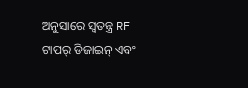ଅନୁସାରେ ସ୍ୱତନ୍ତ୍ର RF ଟାପର୍ ଡିଜାଇନ୍ ଏବଂ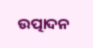ଉତ୍ପାଦନ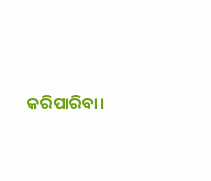କରିପାରିବା।